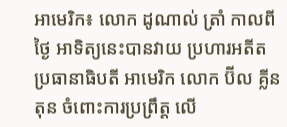អាមេរិក៖ លោក ដូណាល់ ត្រាំ កាលពីថ្ងៃ អាទិត្យនេះបានវាយ ប្រហារអតីត ប្រធានាធិបតី អាមេរិក លោក ប៊ីល គ្លីនតុន ចំពោះការប្រព្រឹត្ត លើ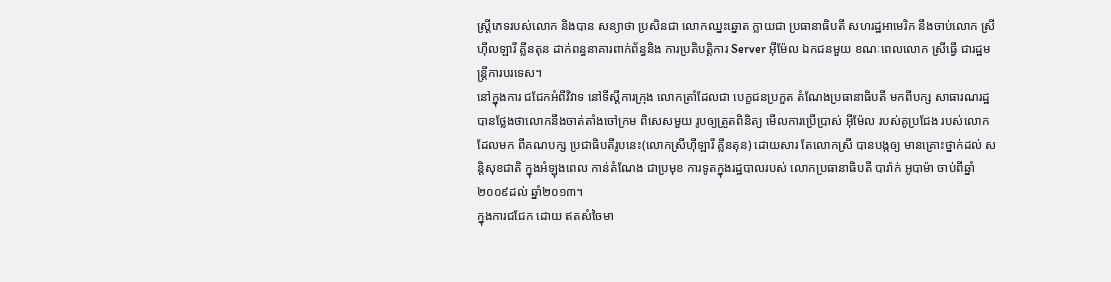ស្ត្រីភេទរបស់លោក និងបាន សន្យាថា ប្រសិនជា លោកឈ្នះឆ្នោត ក្លាយជា ប្រធានាធិបតី សហរដ្ឋអាមេរិក នឹងចាប់លោក ស្រី ហ៊ីលឡារី គ្លីនតុន ដាក់ពន្ធនាគារពាក់ព័ន្ធនិង ការប្រតិបត្តិការ Server អ៊ីម៉ែល ឯកជនមួយ ខណៈពេលលោក ស្រីធ្វើ ជារដ្ឋមន្ត្រីការបរទេស។
នៅក្នុងការ ជជែកអំពីវិវាទ នៅទីស្តីការក្រុង លោកត្រាំដែលជា បេក្ខជនប្រកួត តំណែងប្រធានាធិបតី មកពីបក្ស សាធារណរដ្ឋ បានថ្លែងថាលោកនឹងចាត់តាំងចៅក្រម ពិសេសមួយ រូបឲ្យត្រួតពិនិត្យ មើលការប្រើប្រាស់ អ៊ីម៉ែល របស់គូប្រជែង របស់លោក ដែលមក ពីគណបក្ស ប្រជាធិបតីរូបនេះ(លោកស្រីហ៊ីឡារី គ្លីនតុន) ដោយសារ តែលោកស្រី បានបង្កឲ្យ មានគ្រោះថ្នាក់ដល់ សន្តិសុខជាតិ ក្នុងអំឡុងពេល កាន់តំណែង ជាប្រមុខ ការទូតក្នុងរដ្ឋបាលរបស់ លោកប្រធានាធិបតី បារ៉ាក់ អូបាម៉ា ចាប់ពីឆ្នាំ២០០៩ដល់ ឆ្នាំ២០១៣។
ក្នុងការជជែក ដោយ ឥតសំចៃមា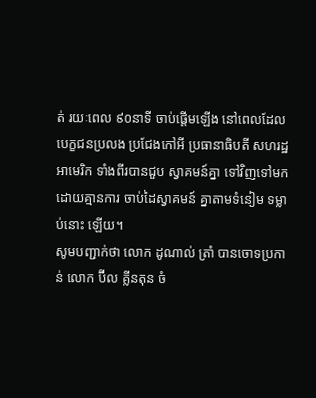ត់ រយៈពេល ៩០នាទី ចាប់ផ្តើមឡើង នៅពេលដែល បេក្ខជនប្រលង ប្រជែងកៅអី ប្រធានាធិបតី សហរដ្ឋអាមេរិក ទាំងពីរបានជួប ស្វាគមន៍គ្នា ទៅវិញទៅមក ដោយគ្មានការ ចាប់ដៃស្វាគមន៍ គ្នាតាមទំនៀម ទម្លាប់នោះ ឡើយ។
សូមបញ្ជាក់ថា លោក ដូណាល់ ត្រាំ បានចោទប្រកាន់ លោក ប៊ីល គ្លីនតុន ចំ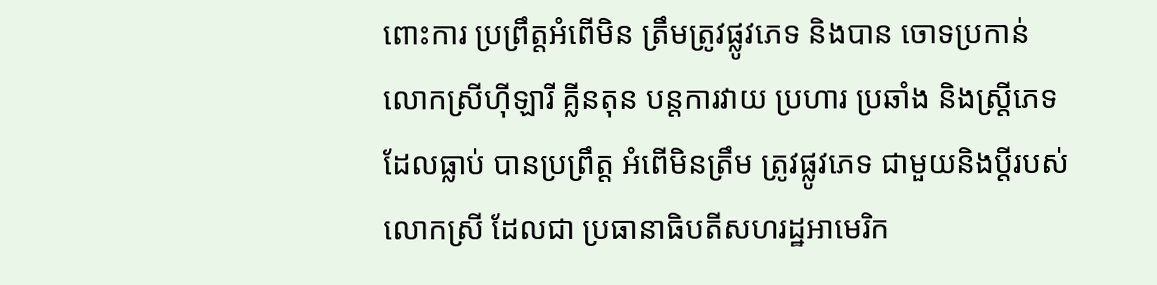ពោះការ ប្រព្រឹត្តអំពើមិន ត្រឹមត្រូវផ្លូវភេទ និងបាន ចោទប្រកាន់ លោកស្រីហ៊ីឡារី គ្លីនតុន បន្តការវាយ ប្រហារ ប្រឆាំង និងស្ត្រីភេទ ដែលធ្លាប់ បានប្រព្រឹត្ត អំពើមិនត្រឹម ត្រូវផ្លូវភេទ ជាមួយនិងប្តីរបស់លោកស្រី ដែលជា ប្រធានាធិបតីសហរដ្ឋអាមេរិក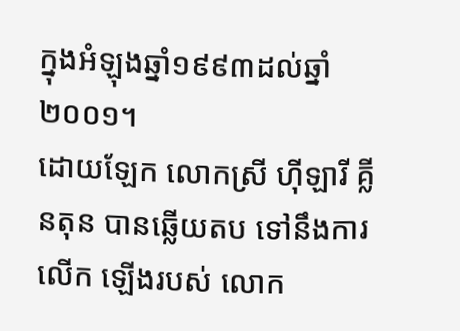ក្នុងអំឡុងឆ្នាំ១៩៩៣ដល់ឆ្នាំ២០០១។
ដោយឡែក លោកស្រី ហ៊ីឡារី គ្លីនតុន បានឆ្លើយតប ទៅនឹងការលើក ឡើងរបស់ លោក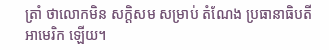ត្រាំ ថាលោកមិន សក្តិសម សម្រាប់ តំណែង ប្រធានាធិបតីអាមេរិក ឡើយ។